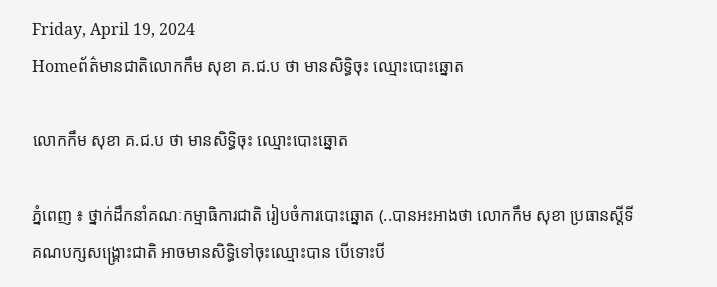Friday, April 19, 2024
Homeព័ត៌មានជាតិលោកកឹម សុខា គ.ជ.ប ថា មានសិទ្ធិចុះ ឈ្មោះបោះឆ្នោត

លោកកឹម សុខា គ.ជ.ប ថា មានសិទ្ធិចុះ ឈ្មោះបោះឆ្នោត

ភ្នំពេញ ៖ ថ្នាក់ដឹកនាំគណៈកម្មាធិការជាតិ រៀបចំការបោះឆ្នោត (..បានអះអាងថា លោកកឹម សុខា ប្រធានស្តីទីគណបក្សសង្គ្រោះជាតិ អាចមានសិទ្ធិទៅចុះឈ្មោះបាន បើទោះបី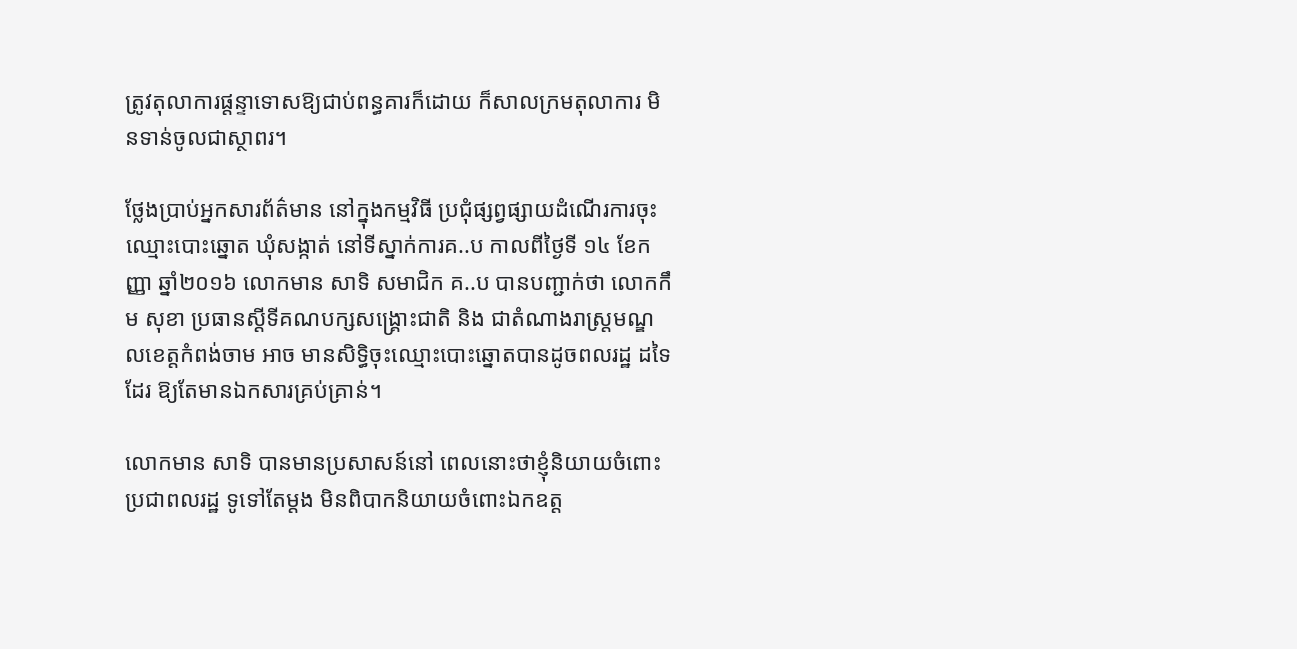ត្រូវតុលាការផ្តន្ទាទោសឱ្យជាប់ពន្ធគារក៏ដោយ ក៏សាលក្រមតុលាការ មិនទាន់ចូលជាស្ថាពរ។

ថ្លែងប្រាប់អ្នកសារព័ត៌មាន នៅក្នុងកម្មវិធី ប្រជុំផ្សព្វផ្សាយដំណើរការចុះឈ្មោះបោះឆ្នោត ឃុំសង្កាត់ នៅទីស្នាក់ការគ..ប កាលពីថ្ងៃទី ១៤ ខែកញ្ញា ឆ្នាំ២០១៦ លោកមាន សាទិ សមាជិក គ..ប បានបញ្ជាក់ថា លោកកឹម សុខា ប្រធានស្តីទីគណបក្សសង្គ្រោះជាតិ និង ជាតំណាងរាស្ត្រមណ្ឌលខេត្តកំពង់ចាម អាច មានសិទ្ធិចុះឈ្មោះបោះឆ្នោតបានដូចពលរដ្ឋ ដទៃដែរ ឱ្យតែមានឯកសារគ្រប់គ្រាន់។

លោកមាន សាទិ បានមានប្រសាសន៍នៅ ពេលនោះថាខ្ញុំនិយាយចំពោះប្រជាពលរដ្ឋ ទូទៅតែម្តង មិនពិបាកនិយាយចំពោះឯកឧត្ត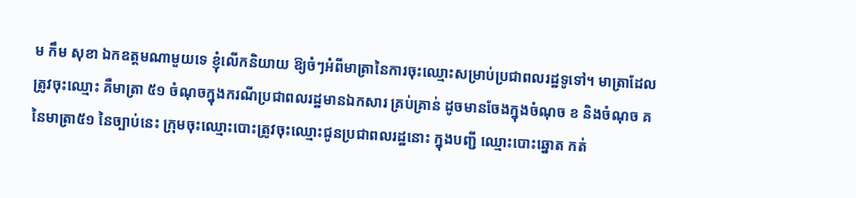ម កឹម សុខា ឯកឧត្តមណាមួយទេ ខ្ញុំលើកនិយាយ ឱ្យចំៗអំពីមាត្រានៃការចុះឈ្មោះសម្រាប់ប្រជាពលរដ្ឋទូទៅ។ មាត្រាដែលត្រូវចុះឈ្មោះ គឺមាត្រា ៥១ ចំណុចក្នុងករណីប្រជាពលរដ្ឋមានឯកសារ គ្រប់គ្រាន់ ដូចមានចែងក្នុងចំណុច ខ និងចំណុច គ នៃមាត្រា៥១ នៃច្បាប់នេះ ក្រុមចុះឈ្មោះបោះត្រូវចុះឈ្មោះជូនប្រជាពលរដ្ឋនោះ ក្នុងបញ្ជី ឈ្មោះបោះឆ្នោត កត់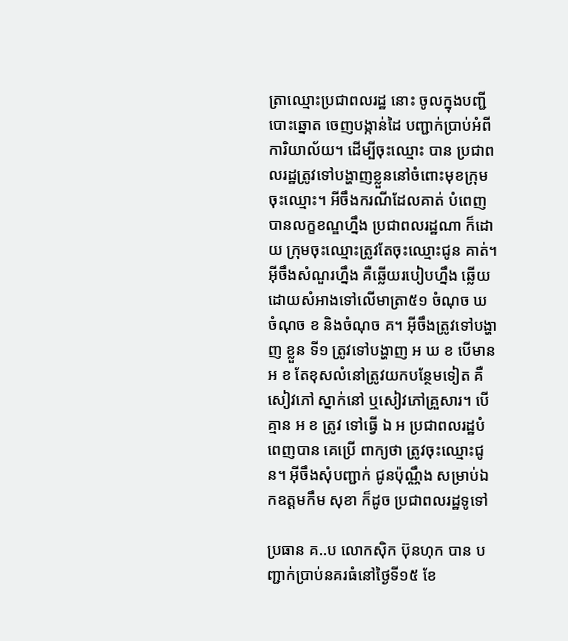ត្រាឈ្មោះប្រជាពលរដ្ឋ នោះ ចូលក្នុងបញ្ជីបោះឆ្នោត ចេញបង្កាន់ដៃ បញ្ជាក់ប្រាប់អំពីការិយាល័យ។ ដើម្បីចុះឈ្មោះ បាន ប្រជាពលរដ្ឋត្រូវទៅបង្ហាញខ្លួននៅចំពោះមុខក្រុមចុះឈ្មោះ។ អីចឹងករណីដែលគាត់ បំពេញបានលក្ខខណ្ឌហ្នឹង ប្រជាពលរដ្ឋណា ក៏ដោយ ក្រុមចុះឈ្មោះត្រូវតែចុះឈ្មោះជូន គាត់។ អ៊ីចឹងសំណួរហ្នឹង គឺឆ្លើយរបៀបហ្នឹង ឆ្លើយដោយសំអាងទៅលើមាត្រា៥១ ចំណុច ឃ ចំណុច ខ និងចំណុច គ។ អ៊ីចឹងត្រូវទៅបង្ហាញ ខ្លួន ទី១ ត្រូវទៅបង្ហាញ អ ឃ ខ បើមាន អ ខ តែខុសលំនៅត្រូវយកបន្ថែមទៀត គឺសៀវភៅ ស្នាក់នៅ ឬសៀវភៅគ្រួសារ។ បើគ្មាន អ ខ ត្រូវ ទៅធ្វើ ឯ អ ប្រជាពលរដ្ឋបំពេញបាន គេប្រើ ពាក្យថា ត្រូវចុះឈ្មោះជូន។ អ៊ីចឹងសុំបញ្ជាក់ ជូនប៉ុណ្ណឹង សម្រាប់ឯកឧត្តមកឹម សុខា ក៏ដូច ប្រជាពលរដ្ឋទូទៅ

ប្រធាន គ..ប លោកស៊ិក ប៊ុនហុក បាន បញ្ជាក់ប្រាប់នគរធំនៅថ្ងៃទី១៥ ខែ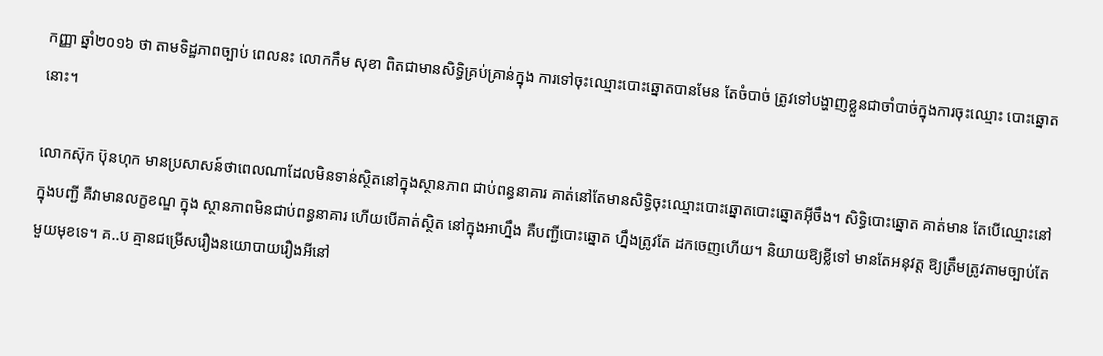កញ្ញា ឆ្នាំ២០១៦ ថា តាមទិដ្ឋភាពច្បាប់ ពេលនះ លោកកឹម សុខា ពិតជាមានសិទ្ធិគ្រប់គ្រាន់ក្នុង ការទៅចុះឈ្មោះបោះឆ្នោតបានមែន តែចំបាច់ ត្រូវទៅបង្ហាញខ្លួនជាចាំបាច់ក្នុងការចុះឈ្មោះ បោះឆ្នោតនោះ។

លោកស៊ុក ប៊ុនហុក មានប្រសាសន៍ថាពេលណាដែលមិនទាន់ស្ថិតនៅក្នុងស្ថានភាព ជាប់ពន្ធនាគារ គាត់នៅតែមានសិទ្ធិចុះឈ្មោះបោះឆ្នោតបោះឆ្នោតអ៊ីចឹង។ សិទ្ធិបោះឆ្នោត គាត់មាន តែបើឈ្មោះនៅក្នុងបញ្ជី គឺវាមានលក្ខខណ្ឌ ក្នុង ស្ថានភាពមិនជាប់ពន្ធនាគារ ហើយបើគាត់ស្ថិត នៅក្នុងអាហ្នឹង គឺបញ្ជីបោះឆ្នោត ហ្នឹងត្រូវតែ ដកចេញហើយ។ និយាយឱ្យខ្លីទៅ មានតែអនុវត្ត ឱ្យត្រឹមត្រូវតាមច្បាប់តែមួយមុខទេ។ គ..ប គ្មានជម្រើសរឿងនយោបាយរឿងអីនៅ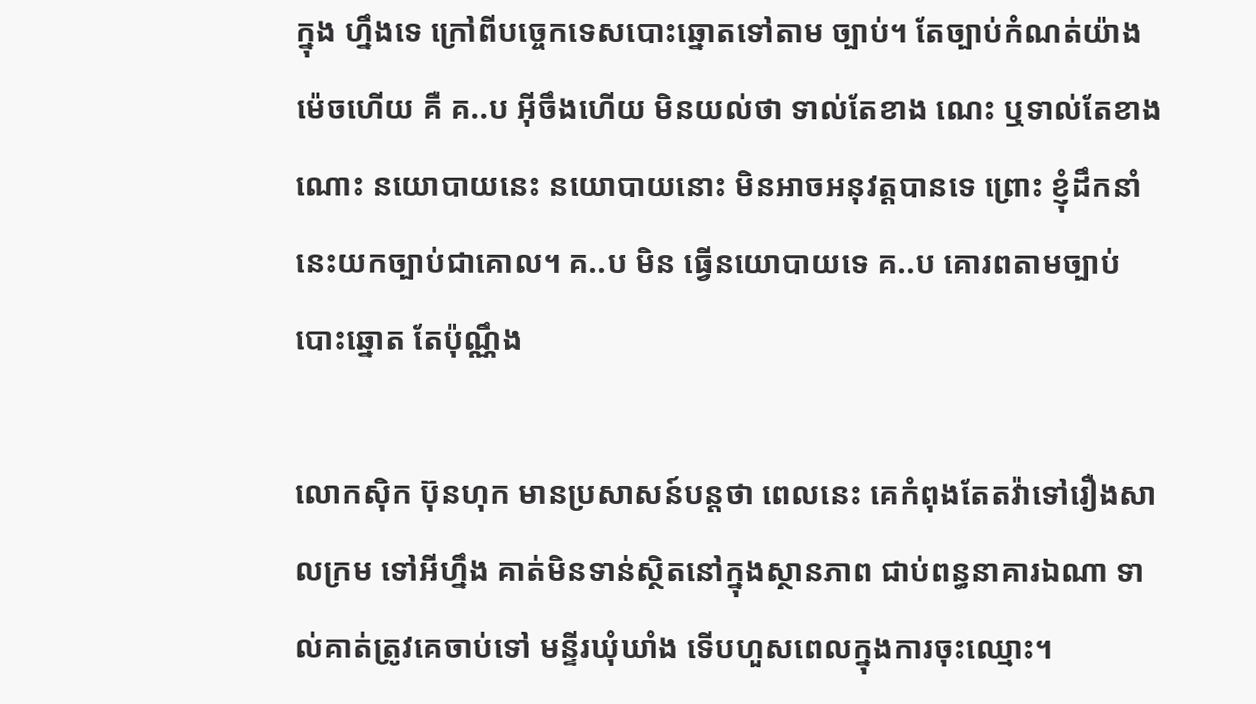ក្នុង ហ្នឹងទេ ក្រៅពីបច្ចេកទេសបោះឆ្នោតទៅតាម ច្បាប់។ តែច្បាប់កំណត់យ៉ាងម៉េចហើយ គឺ គ..ប អ៊ីចឹងហើយ មិនយល់ថា ទាល់តែខាង ណេះ ឬទាល់តែខាងណោះ នយោបាយនេះ នយោបាយនោះ មិនអាចអនុវត្តបានទេ ព្រោះ ខ្ញុំដឹកនាំនេះយកច្បាប់ជាគោល។ គ..ប មិន ធ្វើនយោបាយទេ គ..ប គោរពតាមច្បាប់ បោះឆ្នោត តែប៉ុណ្ណឹង

លោកស៊ិក ប៊ុនហុក មានប្រសាសន៍បន្តថា ពេលនេះ គេកំពុងតែតវ៉ាទៅរឿងសាលក្រម ទៅអីហ្នឹង គាត់មិនទាន់ស្ថិតនៅក្នុងស្ថានភាព ជាប់ពន្ធនាគារឯណា ទាល់គាត់ត្រូវគេចាប់ទៅ មន្ទីរឃុំឃាំង ទើបហួសពេលក្នុងការចុះឈ្មោះ។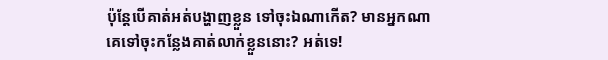ប៉ុន្តែបើគាត់អត់បង្ហាញខ្លួន ទៅចុះឯណាកើត? មានអ្នកណាគេទៅចុះកន្លែងគាត់លាក់ខ្លួននោះ? អត់ទេ!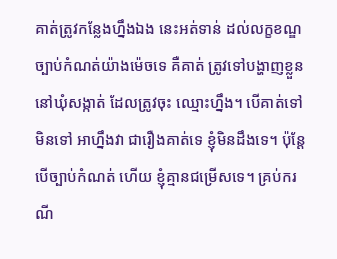គាត់ត្រូវកន្លែងហ្នឹងឯង នេះអត់ទាន់ ដល់លក្ខខណ្ឌច្បាប់កំណត់យ៉ាងម៉េចទេ គឺគាត់ ត្រូវទៅបង្ហាញខ្លួននៅឃុំសង្កាត់ ដែលត្រូវចុះ ឈ្មោះហ្នឹង។ បើគាត់ទៅមិនទៅ អាហ្នឹងវា ជារឿងគាត់ទេ ខ្ញុំមិនដឹងទេ។ ប៉ុន្តែបើច្បាប់កំណត់ ហើយ ខ្ញុំគ្មានជម្រើសទេ។ គ្រប់ករណី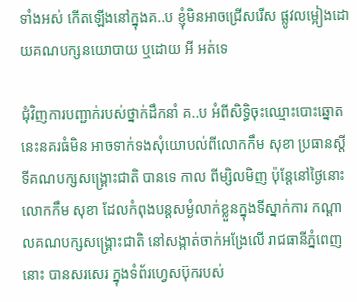ទាំងអស់ កើតឡើងនៅក្នុងគ..ប ខ្ញុំមិនអាចជ្រើសរើស ផ្លូវលម្អៀងដោយគណបក្សនយោបាយ ឬដោយ អី អត់ទេ

ជុំវិញការបញ្ជាក់របស់ថ្នាក់ដឹកនាំ គ..ប អំពីសិទ្ធិចុះឈ្មោះបោះឆ្នោតនេះនគរធំមិន អាចទាក់ទងសុំយោបល់ពីលោកកឹម សុខា ប្រធានស្តីទីគណបក្សសង្គ្រោះជាតិ បានទេ កាល ពីម្សិលមិញ ប៉ុន្តែនៅថ្ងៃនោះ លោកកឹម សុខា ដែលកំពុងបន្តសម្ងំលាក់ខ្លួនក្នុងទីស្នាក់ការ កណ្តាលគណបក្សសង្គ្រោះជាតិ នៅសង្កាត់ចាក់អង្រែលើ រាជធានីភ្នំពេញ នោះ បានសរសេរ ក្នុងទំព័រហ្វេសប៊ុករបស់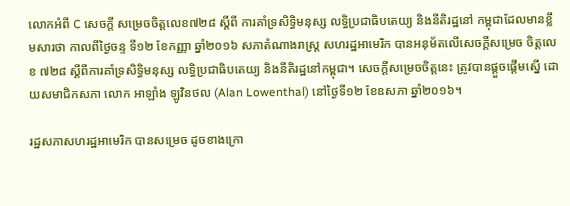លោកអំពី C សេចក្តី សម្រេចចិត្តលេខ៧២៨ ស្តីពី ការគាំទ្រសិទ្ធិមនុស្ស លទ្ធិប្រជាធិបតេយ្យ និងនីតិរដ្ឋនៅ កម្ពុជាដែលមានខ្លឹមសារថា កាលពីថ្ងៃចន្ទ ទី១២ ខែកញ្ញា ឆ្នាំ២០១៦ សភាតំណាងរាស្ត្រ សហរដ្ឋអាមេរិក បានអនុម័តលើសេចក្តីសម្រេច ចិត្តលេខ ៧២៨ ស្តីពីការគាំទ្រសិទ្ធិមនុស្ស លទ្ធិប្រជាធិបតេយ្យ និងនីតិរដ្ឋនៅកម្ពុជា។ សេចក្តីសម្រេចចិត្តនេះ ត្រូវបានផ្តួចផ្តើមស្នើ ដោយសមាជិកសភា លោក អាឡាំង ឡូវិនថល (Alan Lowenthal) នៅថ្ងៃទី១២ ខែឧសភា ឆ្នាំ២០១៦។

រដ្ឋសភាសហរដ្ឋអាមេរិក បានសម្រេច ដូចខាងក្រោ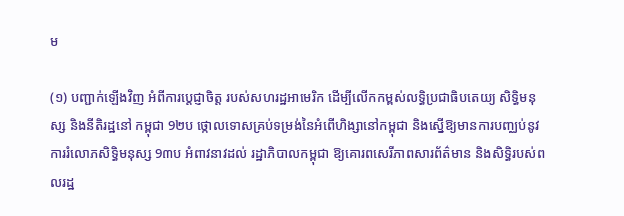ម

(១) បញ្ជាក់ឡើងវិញ អំពីការប្តេជ្ញាចិត្ត របស់សហរដ្ឋអាមេរិក ដើម្បីលើកកម្ពស់លទ្ធិប្រជាធិបតេយ្យ សិទ្ធិមនុស្ស និងនីតិរដ្ឋនៅ កម្ពុជា 9២ប ថ្កោលទោសគ្រប់ទម្រង់នៃអំពើហិង្សានៅកម្ពុជា និងស្នើឱ្យមានការបញ្ឈប់នូវ ការរំលោភសិទ្ធិមនុស្ស 9៣ប អំពាវនាវដល់ រដ្ឋាភិបាលកម្ពុជា ឱ្យគោរពសេរីភាពសារព័ត៌មាន និងសិទ្ធិរបស់ពលរដ្ឋ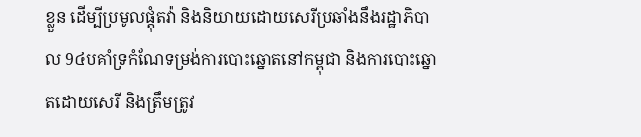ខ្លួន ដើម្បីប្រមូលផ្តុំតវ៉ា និងនិយាយដោយសេរីប្រឆាំងនឹងរដ្ឋាភិបាល 9៤បគាំទ្រកំណែទម្រង់ការបោះឆ្នោតនៅកម្ពុជា និងការបោះឆ្នោតដោយសេរី និងត្រឹមត្រូវ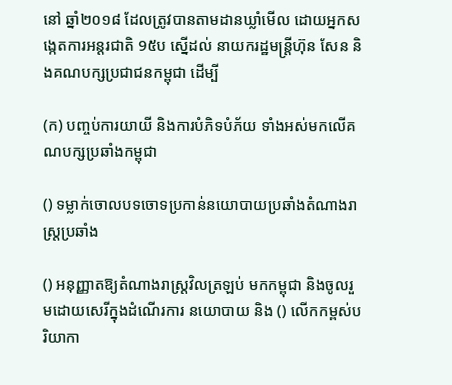នៅ ឆ្នាំ២០១៨ ដែលត្រូវបានតាមដានឃ្លាំមើល ដោយអ្នកសង្កេតការអន្តរជាតិ 9៥ប ស្នើដល់ នាយករដ្ឋមន្ត្រីហ៊ុន សែន និងគណបក្សប្រជាជនកម្ពុជា ដើម្បី

(ក) បញ្ចប់ការយាយី និងការបំភិទបំភ័យ ទាំងអស់មកលើគណបក្សប្រឆាំងកម្ពុជា

() ទម្លាក់ចោលបទចោទប្រកាន់នយោបាយប្រឆាំងតំណាងរាស្ត្រប្រឆាំង

() អនុញ្ញាតឱ្យតំណាងរាស្ត្រវិលត្រឡប់ មកកម្ពុជា និងចូលរួមដោយសេរីក្នុងដំណើរការ នយោបាយ និង () លើកកម្ពស់បរិយាកា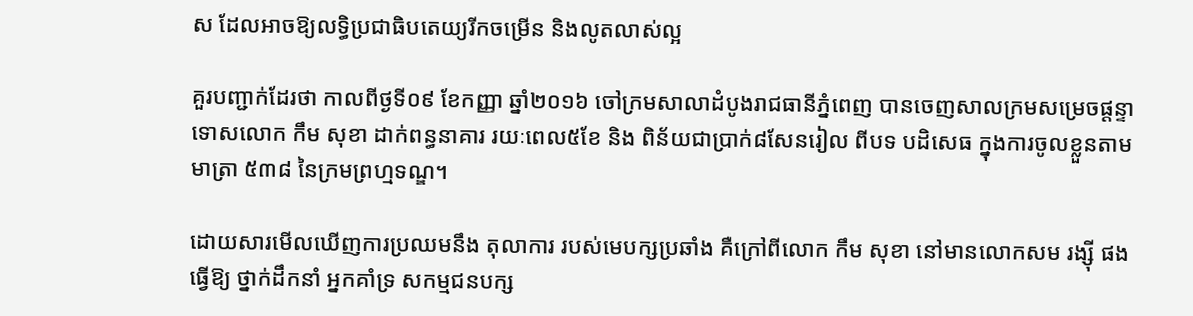ស ដែលអាចឱ្យលទ្ធិប្រជាធិបតេយ្យរីកចម្រើន និងលូតលាស់ល្អ

គួរបញ្ជាក់ដែរថា កាលពីថ្ងទី០៩ ខែកញ្ញា ឆ្នាំ២០១៦ ចៅក្រមសាលាដំបូងរាជធានីភ្នំពេញ បានចេញសាលក្រមសម្រេចផ្តន្ទាទោសលោក កឹម សុខា ដាក់ពន្ធនាគារ រយៈពេល៥ខែ និង ពិន័យជាប្រាក់៨សែនរៀល ពីបទ បដិសេធ ក្នុងការចូលខ្លួនតាមមាត្រា ៥៣៨ នៃក្រមព្រហ្មទណ្ឌ។

ដោយសារមើលឃើញការប្រឈមនឹង តុលាការ របស់មេបក្សប្រឆាំង គឺក្រៅពីលោក កឹម សុខា នៅមានលោកសម រង្ស៊ី ផង ធ្វើឱ្យ ថ្នាក់ដឹកនាំ អ្នកគាំទ្រ សកម្មជនបក្ស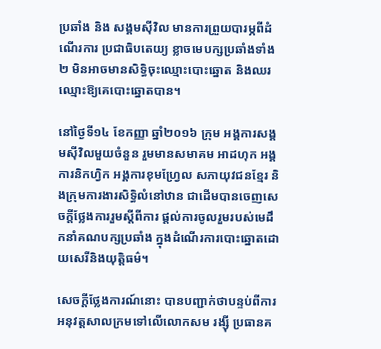ប្រឆាំង និង សង្គមស៊ីវិល មានការព្រួយបារម្ភពីដំណើរការ ប្រជាធិបតេយ្យ ខ្លាចមេបក្សប្រឆាំងទាំង២ មិនអាចមានសិទ្ធិចុះឈ្មោះបោះឆ្នោត និងឈរ ឈ្មោះឱ្យគេបោះឆ្នោតបាន។

នៅថ្ងៃទី១៤ ខែកញ្ញា ឆ្នាំ២០១៦ ក្រុម អង្គការសង្គមស៊ីវិលមួយចំនួន រួមមានសមាគម អាដហុក អង្គការនិកហ្វិក អង្គការខុមហ្វ្រែល សភាយុវជនខ្មែរ និងក្រុមការងារសិទ្ធិលំនៅឋាន ជាដើមបានចេញសេចក្តីថ្លែងការរួមស្តីពីការ ផ្តល់ការចូលរួមរបស់មេដឹកនាំគណបក្សប្រឆាំង ក្នុងដំណើរការបោះឆ្នោតដោយសេរីនិងយុត្តិធម៌។

សេចក្តីថ្លែងការណ៍នោះ បានបញ្ជាក់ថាបន្ទប់ពីការអនុវត្តសាលក្រមទៅលើលោកសម រង្ស៊ី ប្រធានគ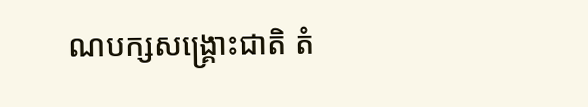ណបក្សសង្គ្រោះជាតិ តំ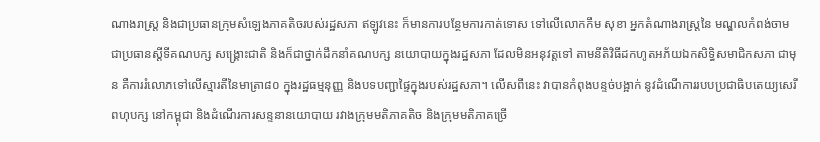ណាងរាស្ត្រ និងជាប្រធានក្រុមសំឡេងភាគតិចរបស់រដ្ឋសភា ឥឡូវនេះ ក៏មានការបន្ថែមការកាត់ទោស ទៅលើលោកកឹម សុខា អ្នកតំណាងរាស្ត្រនៃ មណ្ឌលកំពង់ចាម ជាប្រធានស្តីទីគណបក្ស សង្គ្រោះជាតិ និងក៏ជាថ្នាក់ដឹកនាំគណបក្ស នយោបាយក្នុងរដ្ឋសភា ដែលមិនអនុវត្តទៅ តាមនីតិវិធីដកហូតអភ័យឯកសិទ្ធិសមាជិកសភា ជាមុន គឺការរំលោភទៅលើស្មារតីនៃមាត្រា៨០ ក្នុងរដ្ឋធម្មនុញ្ញ និងបទបញ្ជាផ្ទៃក្នុងរបស់រដ្ឋសភា។ លើសពីនេះ វាបានកំពុងបន្ទច់បង្អាក់ នូវដំណើការរបបប្រជាធិបតេយ្យសេរី ពហុបក្ស នៅកម្ពុជា និងដំណើរការសន្ទនានយោបាយ រវាងក្រុមមតិភាគតិច និងក្រុមមតិភាគច្រើ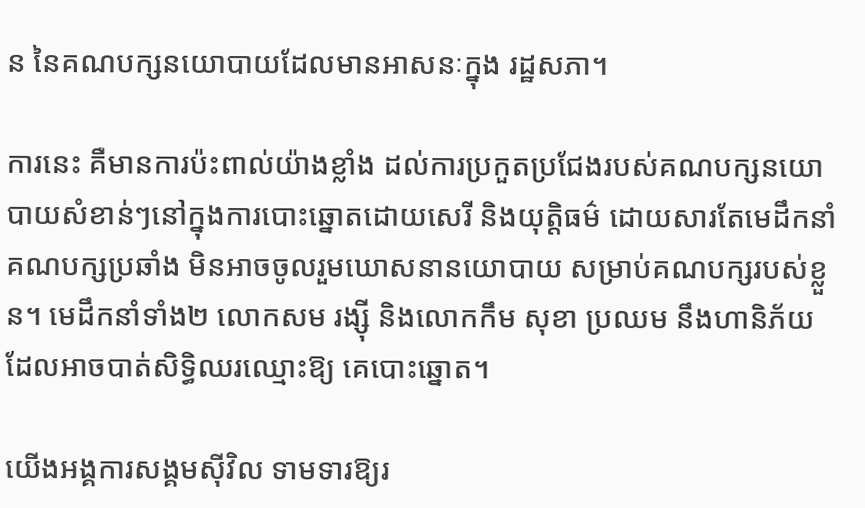ន នៃគណបក្សនយោបាយដែលមានអាសនៈក្នុង រដ្ឋសភា។

ការនេះ គឺមានការប៉ះពាល់យ៉ាងខ្លាំង ដល់ការប្រកួតប្រជែងរបស់គណបក្សនយោបាយសំខាន់ៗនៅក្នុងការបោះឆ្នោតដោយសេរី និងយុត្តិធម៌ ដោយសារតែមេដឹកនាំគណបក្សប្រឆាំង មិនអាចចូលរួមឃោសនានយោបាយ សម្រាប់គណបក្សរបស់ខ្លួន។ មេដឹកនាំទាំង២ លោកសម រង្ស៊ី និងលោកកឹម សុខា ប្រឈម នឹងហានិភ័យដែលអាចបាត់សិទ្ធិឈរឈ្មោះឱ្យ គេបោះឆ្នោត។

យើងអង្គការសង្គមស៊ីវិល ទាមទារឱ្យរ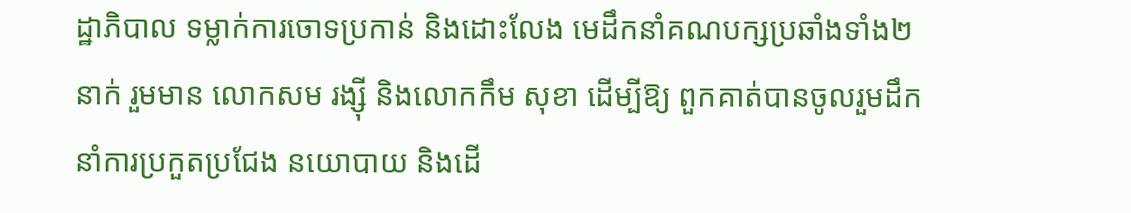ដ្ឋាភិបាល ទម្លាក់ការចោទប្រកាន់ និងដោះលែង មេដឹកនាំគណបក្សប្រឆាំងទាំង២នាក់ រួមមាន លោកសម រង្ស៊ី និងលោកកឹម សុខា ដើម្បីឱ្យ ពួកគាត់បានចូលរួមដឹកនាំការប្រកួតប្រជែង នយោបាយ និងដើ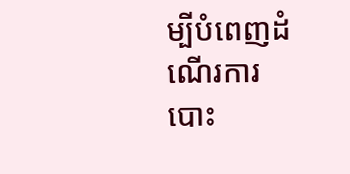ម្បីបំពេញដំណើរការបោះ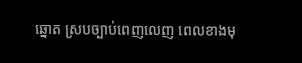ឆ្នោត ស្របច្បាប់ពេញលេញ ពេលខាងមុ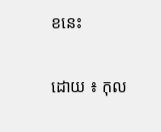ខនេះ

ដោយ ៖ កុល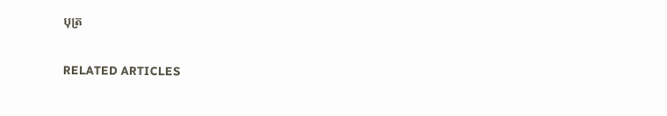បុត្រ

RELATED ARTICLES